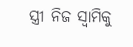ସ୍ତ୍ରୀ ନିଜ ସ୍ଵାମିକୁ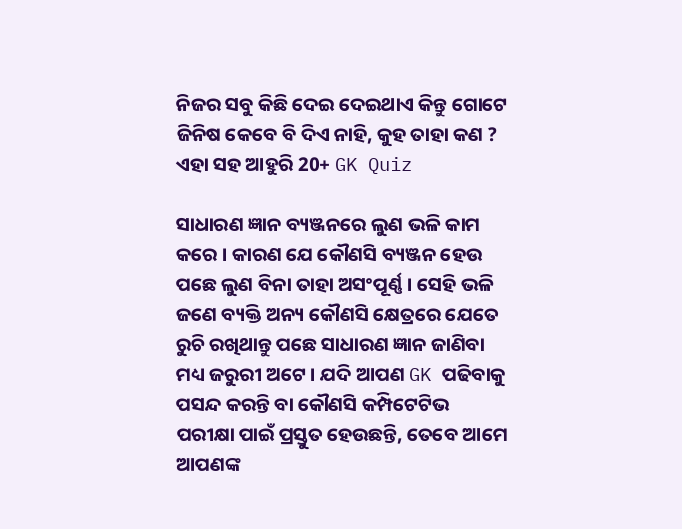ନିଜର ସବୁ କିଛି ଦେଇ ଦେଇଥାଏ କିନ୍ତୁ ଗୋଟେ ଜିନିଷ କେବେ ବି ଦିଏ ନାହି, କୁହ ତାହା କଣ ? ଏହା ସହ ଆହୁରି 20+ GK Quiz

ସାଧାରଣ ଜ୍ଞାନ ବ୍ୟଞ୍ଜନରେ ଲୁଣ ଭଳି କାମ କରେ । କାରଣ ଯେ କୌଣସି ବ୍ୟଞ୍ଜନ ହେଉ ପଛେ ଲୁଣ ବିନା ତାହା ଅସଂପୂର୍ଣ୍ଣ । ସେହି ଭଳି ଜଣେ ବ୍ୟକ୍ତି ଅନ୍ୟ କୌଣସି କ୍ଷେତ୍ରରେ ଯେତେ ରୁଚି ରଖିଥାନ୍ତୁ ପଛେ ସାଧାରଣ ଜ୍ଞାନ ଜାଣିବା ମଧ୍ୟ ଜରୁରୀ ଅଟେ । ଯଦି ଆପଣ GK ପଢିବାକୁ ପସନ୍ଦ କରନ୍ତି ବା କୌଣସି କମ୍ପିଟେଟିଭ ପରୀକ୍ଷା ପାଇଁ ପ୍ରସ୍ତୁତ ହେଉଛନ୍ତି, ତେବେ ଆମେ ଆପଣଙ୍କ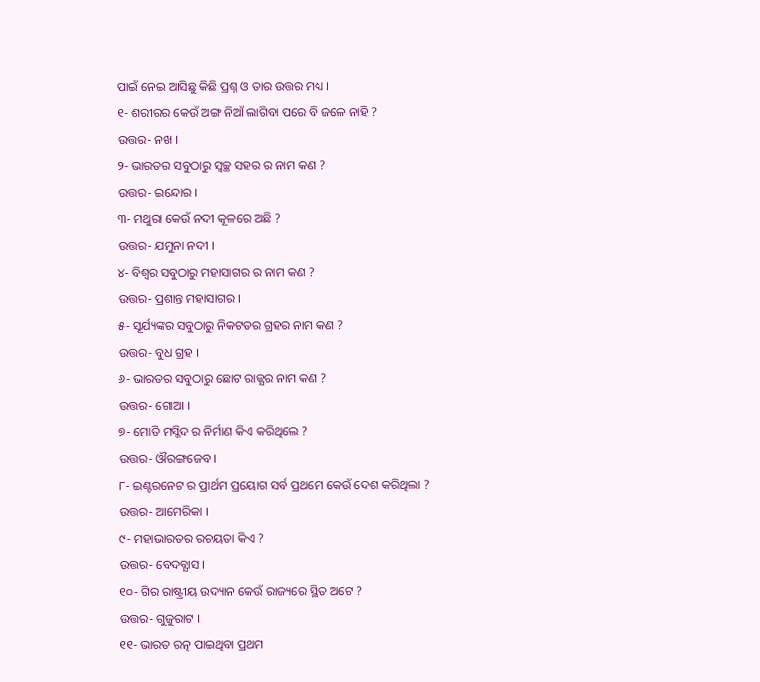ପାଇଁ ନେଇ ଆସିଛୁ କିଛି ପ୍ରଶ୍ନ ଓ ତାର ଉତ୍ତର ମଧ୍ୟ ।
୧- ଶରୀରର କେଉଁ ଅଙ୍ଗ ନିଆଁ ଲାଗିବା ପରେ ବି ଜଳେ ନାହି ?
ଉତ୍ତର- ନଖ ।
୨- ଭାରତର ସବୁଠାରୁ ସ୍ବଚ୍ଛ ସହର ର ନାମ କଣ ?
ଉତ୍ତର- ଇନ୍ଦୋର ।
୩- ମଥୁରା କେଉଁ ନଦୀ କୂଳରେ ଅଛି ?
ଉତ୍ତର- ଯମୁନା ନଦୀ ।
୪- ବିଶ୍ଵର ସବୁଠାରୁ ମହାସାଗର ର ନାମ କଣ ?
ଉତ୍ତର- ପ୍ରଶାନ୍ତ ମହାସାଗର ।
୫- ସୂର୍ଯ୍ୟଙ୍କର ସବୁଠାରୁ ନିକଟତର ଗ୍ରହର ନାମ କଣ ?
ଉତ୍ତର- ବୁଧ ଗ୍ରହ ।
୬- ଭାରତର ସବୁଠାରୁ ଛୋଟ ରାଜ୍ଯର ନାମ କଣ ?
ଉତ୍ତର- ଗୋଆ ।
୭- ମୋତି ମସ୍ଜିଦ ର ନିର୍ମାଣ କିଏ କରିଥିଲେ ?
ଉତ୍ତର- ଔରଙ୍ଗଜେବ ।
୮- ଇଣ୍ଟରନେଟ ର ପ୍ରାର୍ଥମ ପ୍ରୟୋଗ ସର୍ବ ପ୍ରଥମେ କେଉଁ ଦେଶ କରିଥିଲା ?
ଉତ୍ତର- ଆମେରିକା ।
୯- ମହାଭାରତର ରଚୟତା କିଏ ?
ଉତ୍ତର- ବେଦବ୍ଯାସ ।
୧୦- ଗିର ରାଷ୍ଟ୍ରୀୟ ଉଦ୍ୟାନ କେଉଁ ରାଜ୍ୟରେ ସ୍ଥିତ ଅଟେ ?
ଉତ୍ତର- ଗୁଜୁରାଟ ।
୧୧- ଭାରତ ରତ୍ନ ପାଇଥିବା ପ୍ରଥମ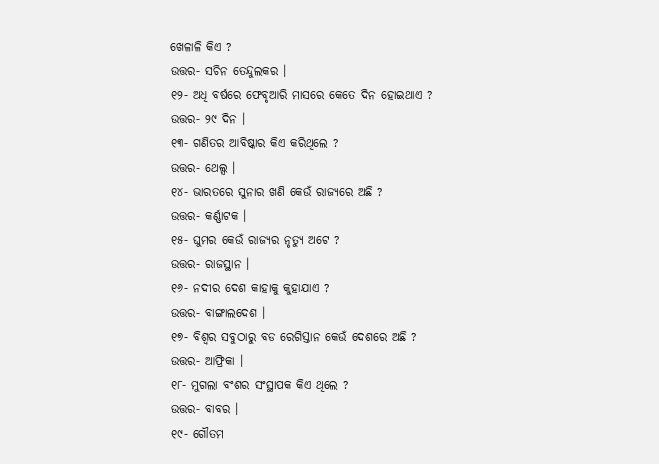ଖେଳାଳି କିଏ ?
ଉତ୍ତର- ସଚିନ ତେନ୍ଦୁଲକର ।
୧୨- ଅଧି ବର୍ଷରେ ଫେବୃଆରି ମାସରେ କେତେ ଦିନ ହୋଇଥାଏ ?
ଉତ୍ତର- ୨୯ ଦିନ ।
୧୩- ଗଣିତର ଆବିଷ୍କାର କିଏ କରିଥିଲେ ?
ଉତ୍ତର- ଥେଲ୍ସ ।
୧୪- ଭାରତରେ ସୁନାର ଖଣି କେଉଁ ରାଜ୍ୟରେ ଅଛି ?
ଉତ୍ତର- କର୍ଣ୍ଣାଟକ ।
୧୫- ଘୁମର କେଉଁ ରାଜ୍ୟର ନୃତ୍ୟୁ ଅଟେ ?
ଉତ୍ତର- ରାଜସ୍ଥାନ ।
୧୬- ନଦୀର ଦେଶ କାହାକୁ କୁହାଯାଏ ?
ଉତ୍ତର- ବାଙ୍ଗାଲଦେଶ ।
୧୭- ବିଶ୍ଵର ସବୁଠାରୁ ବଡ ରେଗିସ୍ତାନ କେଉଁ ଦେଶରେ ଅଛି ?
ଉତ୍ତର- ଆଫ୍ରିକା ।
୧୮- ମୁଗଲା ବଂଶର ସଂସ୍ଥାପକ କିଏ ଥିଲେ ?
ଉତ୍ତର- ବାବର ।
୧୯- ଗୌତମ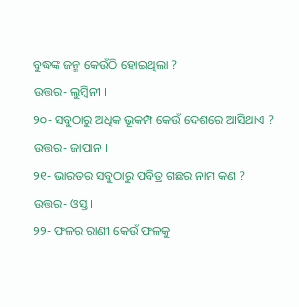ବୁଦ୍ଧଙ୍କ ଜନ୍ମ କେଉଁଠି ହୋଇଥିଲା ?
ଉତ୍ତର- ଲୁମ୍ବିନୀ ।
୨୦- ସବୁଠାରୁ ଅଧିକ ଭୂକମ୍ପ କେଉଁ ଦେଶରେ ଆସିଥାଏ ?
ଉତ୍ତର- ଜାପାନ ।
୨୧- ଭାରତର ସବୁଠାରୁ ପବିତ୍ର ଗଛର ନାମ କଣ ?
ଉତ୍ତର- ଓସ୍ତ ।
୨୨- ଫଳର ରାଣୀ କେଉଁ ଫଳକୁ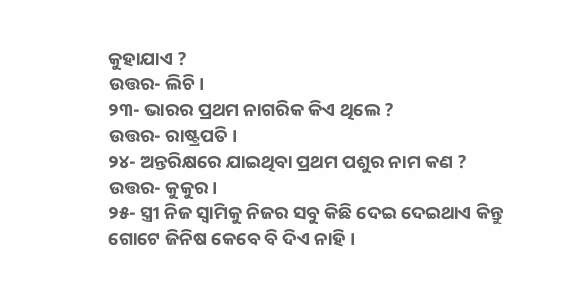କୁହାଯାଏ ?
ଉତ୍ତର- ଲିଚି ।
୨୩- ଭାରର ପ୍ରଥମ ନାଗରିକ କିଏ ଥିଲେ ?
ଉତ୍ତର- ରାଷ୍ଟ୍ରପତି ।
୨୪- ଅନ୍ତରିକ୍ଷରେ ଯାଇଥିବା ପ୍ରଥମ ପଶୁର ନାମ କଣ ?
ଉତ୍ତର- କୁକୁର ।
୨୫- ସ୍ତ୍ରୀ ନିଜ ସ୍ଵାମିକୁ ନିଜର ସବୁ କିଛି ଦେଇ ଦେଇଥାଏ କିନ୍ତୁ ଗୋଟେ ଜିନିଷ କେବେ ବି ଦିଏ ନାହି ।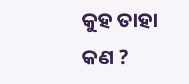କୁହ ତାହା କଣ ?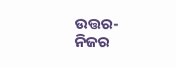ଉତ୍ତର- ନିଜର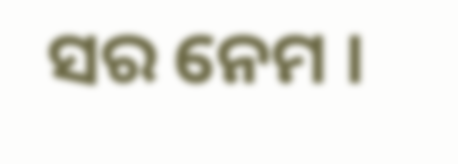ସର ନେମ ।